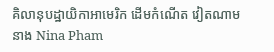គិលានុបដ្ឋាយិកាអាមេរិក ដើមកំណើត វៀតណាម នាង Nina Pham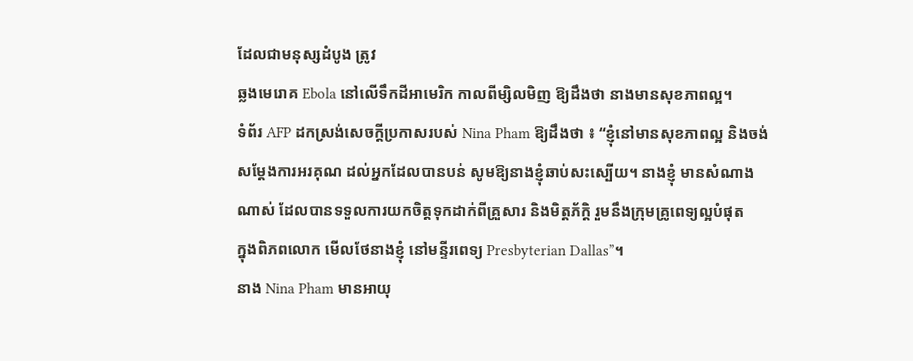ដែលជាមនុស្សដំបូង ត្រូវ
ឆ្លងមេរោគ Ebola នៅលើទឹកដីអាមេរិក កាលពីម្សិលមិញ ឱ្យដឹងថា នាងមានសុខភាពល្អ។
ទំព័រ AFP ដកស្រង់សេចក្ដីប្រកាសរបស់ Nina Pham ឱ្យដឹងថា ៖ “ខ្ញុំនៅមានសុខភាពល្អ និងចង់
សម្ដែងការអរគុណ ដល់អ្នកដែលបានបន់ សូមឱ្យនាងខ្ញុំឆាប់សះស្បើយ។ នាងខ្ញុំ មានសំណាង
ណាស់ ដែលបានទទួលការយកចិត្តទុកដាក់ពីគ្រួសារ និងមិត្តភ័ក្ដិ រួមនឹងក្រុមគ្រូពេទ្យល្អបំផុត
ក្នុងពិភពលោក មើលថែនាងខ្ញុំ នៅមន្ទីរពេទ្យ Presbyterian Dallas”។
នាង Nina Pham មានអាយុ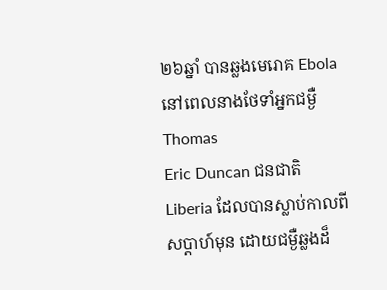២៦ឆ្នាំ បានឆ្លងមេរោគ Ebola នៅពេលនាងថែទាំអ្នកជម្ងឺ Thomas
Eric Duncan ជនជាតិ Liberia ដែលបានស្លាប់កាលពីសប្ដាហ៍មុន ដោយជម្ងឺឆ្លងដ៏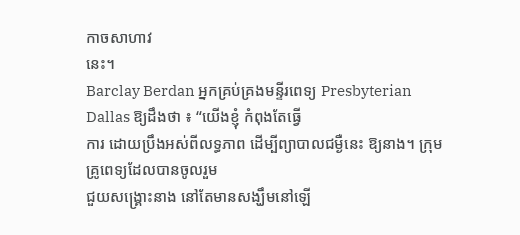កាចសាហាវ
នេះ។
Barclay Berdan អ្នកគ្រប់គ្រងមន្ទីរពេទ្យ Presbyterian Dallas ឱ្យដឹងថា ៖ “យើងខ្ញុំ កំពុងតែធ្វើ
ការ ដោយប្រឹងអស់ពីលទ្ធភាព ដើម្បីព្យាបាលជម្ងឺនេះ ឱ្យនាង។ ក្រុមគ្រូពេទ្យដែលបានចូលរួម
ជួយសង្គ្រោះនាង នៅតែមានសង្ឃឹមនៅឡើ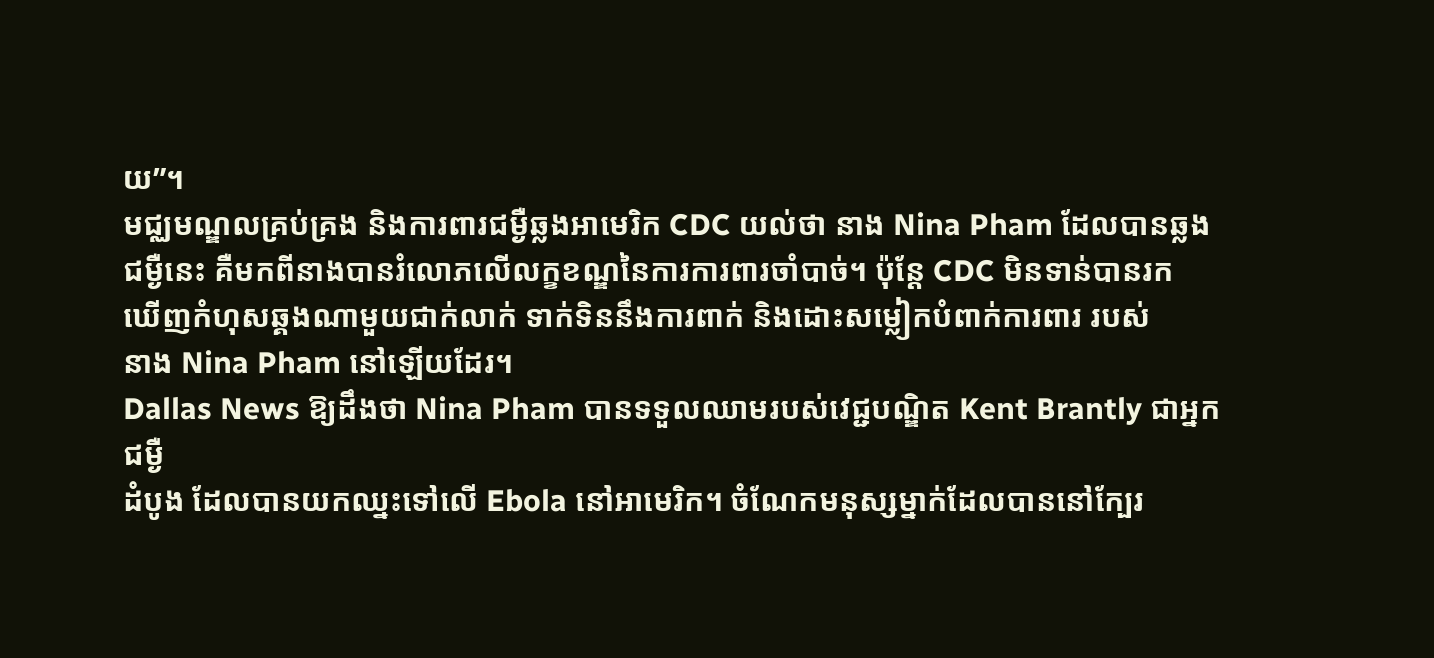យ”។
មជ្ឈមណ្ឌលគ្រប់គ្រង និងការពារជម្ងឺឆ្លងអាមេរិក CDC យល់ថា នាង Nina Pham ដែលបានឆ្លង
ជម្ងឺនេះ គឺមកពីនាងបានរំលោភលើលក្ខខណ្ឌនៃការការពារចាំបាច់។ ប៉ុន្ដែ CDC មិនទាន់បានរក
ឃើញកំហុសឆ្គងណាមួយជាក់លាក់ ទាក់ទិននឹងការពាក់ និងដោះសម្លៀកបំពាក់ការពារ របស់
នាង Nina Pham នៅឡើយដែរ។
Dallas News ឱ្យដឹងថា Nina Pham បានទទួលឈាមរបស់វេជ្ជបណ្ឌិត Kent Brantly ជាអ្នកជម្ងឺ
ដំបូង ដែលបានយកឈ្នះទៅលើ Ebola នៅអាមេរិក។ ចំណែកមនុស្សម្នាក់ដែលបាននៅក្បែរ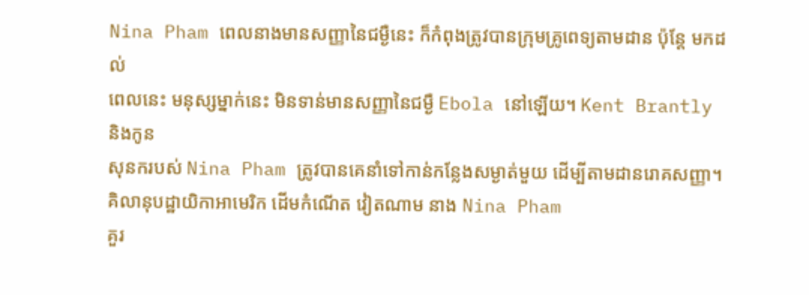Nina Pham ពេលនាងមានសញ្ញានៃជម្ងឺនេះ ក៏កំពុងត្រូវបានក្រុមគ្រូពេទ្យតាមដាន ប៉ុន្ដែ មកដល់
ពេលនេះ មនុស្សម្នាក់នេះ មិនទាន់មានសញ្ញានៃជម្ងឺ Ebola នៅឡើយ។ Kent Brantly និងកូន
សុនករបស់ Nina Pham ត្រូវបានគេនាំទៅកាន់កន្លែងសម្ងាត់មួយ ដើម្បីតាមដានរោគសញ្ញា។
គិលានុបដ្ឋាយិកាអាមេរិក ដើមកំណើត វៀតណាម នាង Nina Pham
គួរ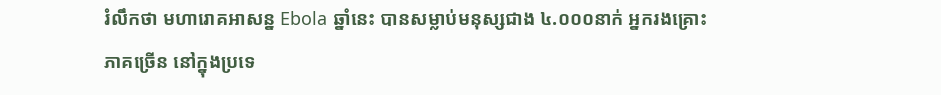រំលឹកថា មហារោគអាសន្ន Ebola ឆ្នាំនេះ បានសម្លាប់មនុស្សជាង ៤.០០០នាក់ អ្នករងគ្រោះ
ភាគច្រើន នៅក្នុងប្រទេ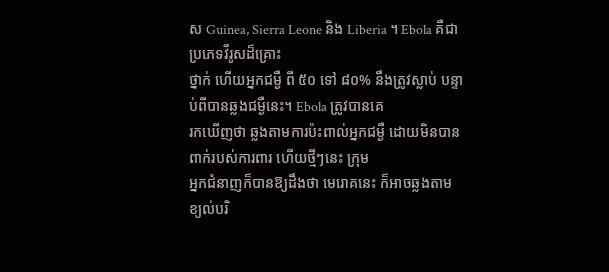ស Guinea, Sierra Leone និង Liberia ។ Ebola គឺជាប្រភេទវីរូសដ៏គ្រោះ
ថ្នាក់ ហើយអ្នកជម្ងឺ ពី ៥០ ទៅ ៨០% នឹងត្រូវស្លាប់ បន្ទាប់ពីបានឆ្លងជម្ងឺនេះ។ Ebola ត្រូវបានគេ
រកឃើញថា ឆ្លងតាមការប៉ះពាល់អ្នកជម្ងឺ ដោយមិនបានពាក់របស់ការពារ ហើយថ្មីៗនេះ ក្រុម
អ្នកជំនាញក៏បានឱ្យដឹងថា មេរោគនេះ ក៏អាចឆ្លងតាមខ្យល់បរិ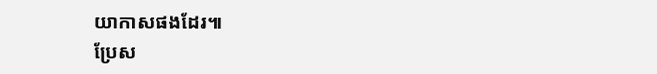យាកាសផងដែរ៕
ប្រែស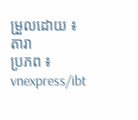ម្រួលដោយ ៖ តារា
ប្រភព ៖ vnexpress/ibt